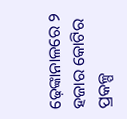ଢ଼େଙ୍କାନାଳରେ ୨ ହଜାର କୋଟିର ପ୍ରକଳ୍ପ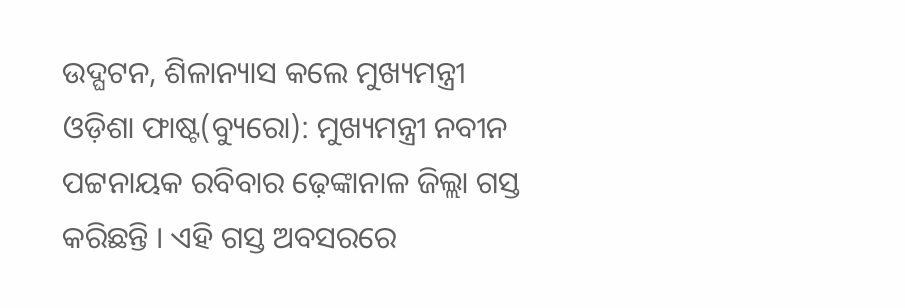ଉଦ୍ଘଟନ, ଶିଳାନ୍ୟାସ କଲେ ମୁଖ୍ୟମନ୍ତ୍ରୀ
ଓଡ଼ିଶା ଫାଷ୍ଟ(ବ୍ୟୁରୋ): ମୁଖ୍ୟମନ୍ତ୍ରୀ ନବୀନ ପଟ୍ଟନାୟକ ରବିବାର ଢ଼େଙ୍କାନାଳ ଜିଲ୍ଲା ଗସ୍ତ କରିଛନ୍ତି । ଏହି ଗସ୍ତ ଅବସରରେ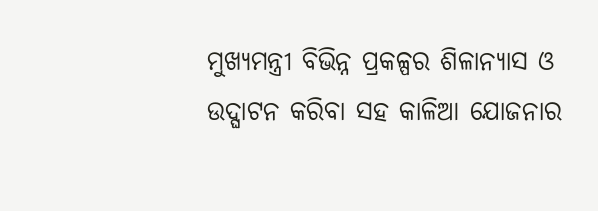ମୁଖ୍ୟମନ୍ତ୍ରୀ ବିଭିନ୍ନ ପ୍ରକଳ୍ପର ଶିଳାନ୍ୟାସ ଓ ଉଦ୍ଘାଟନ କରିବା ସହ କାଳିଆ ଯୋଜନାର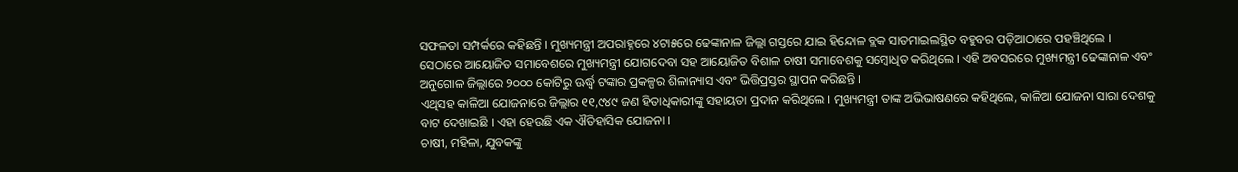ସଫଳତା ସମ୍ପର୍କରେ କହିଛନ୍ତି । ମୁଖ୍ୟମନ୍ତ୍ରୀ ଅପରାହ୍ନରେ ୪ଟା୫ରେ ଢେଙ୍କାନାଳ ଜିଲ୍ଲା ଗସ୍ତରେ ଯାଇ ହିନ୍ଦୋଳ ବ୍ଲକ ସାତମାଇଲସ୍ଥିତ ବହୁବର ପଡ଼ିଆଠାରେ ପହଞ୍ଚିଥିଲେ ।
ସେଠାରେ ଆୟୋଜିତ ସମାବେଶରେ ମୁଖ୍ୟମନ୍ତ୍ରୀ ଯୋଗଦେବା ସହ ଆୟୋଜିତ ବିଶାଳ ଚାଷୀ ସମାବେଶକୁ ସମ୍ବୋଧିତ କରିଥିଲେ । ଏହି ଅବସରରେ ମୁଖ୍ୟମନ୍ତ୍ରୀ ଢେଙ୍କାନାଳ ଏବଂ ଅନୁଗୋଳ ଜିଲ୍ଲାରେ ୨୦୦୦ କୋଟିରୁ ଊର୍ଦ୍ଧ୍ୱ ଟଙ୍କାର ପ୍ରକଳ୍ପର ଶିଳାନ୍ୟାସ ଏବଂ ଭିତ୍ତିପ୍ରସ୍ତର ସ୍ଥାପନ କରିଛନ୍ତି ।
ଏଥିସହ କାଳିଆ ଯୋଜନାରେ ଜିଲ୍ଲାର ୧୧,୯୪୯ ଜଣ ହିତାଧିକାରୀଙ୍କୁ ସହାୟତା ପ୍ରଦାନ କରିଥିଲେ । ମୁଖ୍ୟମନ୍ତ୍ରୀ ତାଙ୍କ ଅଭିଭାଷଣରେ କହିଥିଲେ, କାଳିଆ ଯୋଜନା ସାରା ଦେଶକୁ ବାଟ ଦେଖାଇଛି । ଏହା ହେଉଛି ଏକ ଐତିହାସିକ ଯୋଜନା ।
ଚାଷୀ, ମହିଳା, ଯୁବକଙ୍କୁ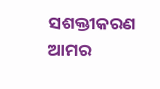ସଶକ୍ତୀକରଣ ଆମର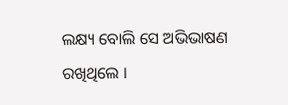ଲକ୍ଷ୍ୟ ବୋଲି ସେ ଅଭିଭାଷଣ ରଖିଥିଲେ ।